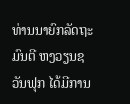ທ່ານນາຍົກລັດຖະມົນຕີ ຫງວຽນຊວັນຟຸກ ໄດ້ມີການ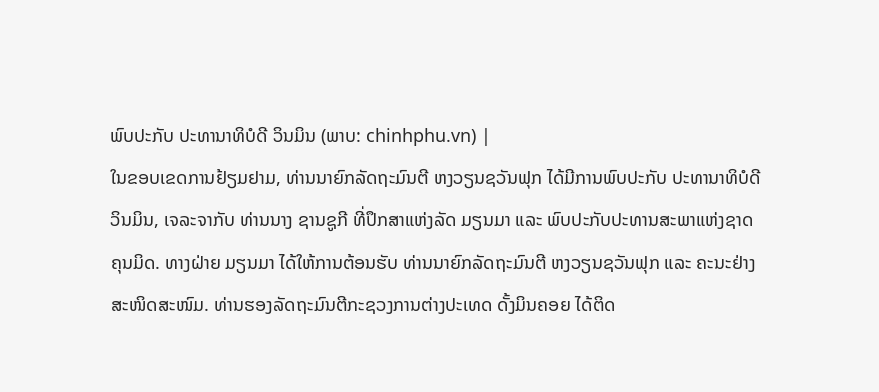ພົບປະກັບ ປະທານາທິບໍດີ ວິນມິນ (ພາບ: chinhphu.vn) |
ໃນຂອບເຂດການຢ້ຽມຢາມ, ທ່ານນາຍົກລັດຖະມົນຕີ ຫງວຽນຊວັນຟຸກ ໄດ້ມີການພົບປະກັບ ປະທານາທິບໍດີ ວິນມິນ, ເຈລະຈາກັບ ທ່ານນາງ ຊານຊູກີ ທີ່ປຶກສາແຫ່ງລັດ ມຽນມາ ແລະ ພົບປະກັບປະທານສະພາແຫ່ງຊາດ ຄຸນມິດ. ທາງຝ່າຍ ມຽນມາ ໄດ້ໃຫ້ການຕ້ອນຮັບ ທ່ານນາຍົກລັດຖະມົນຕີ ຫງວຽນຊວັນຟຸກ ແລະ ຄະນະຢ່າງສະໜິດສະໜົມ. ທ່ານຮອງລັດຖະມົນຕີກະຊວງການຕ່າງປະເທດ ດັ້ງມິນຄອຍ ໄດ້ຕິດ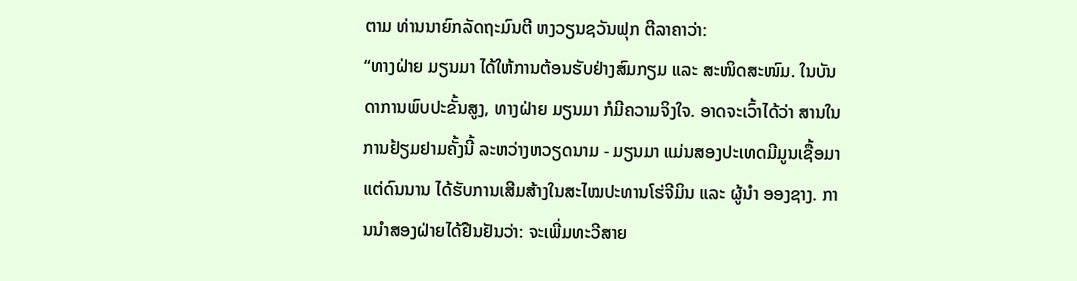ຕາມ ທ່ານນາຍົກລັດຖະມົນຕີ ຫງວຽນຊວັນຟຸກ ຕີລາຄາວ່າ:
“ທາງຝ່າຍ ມຽນມາ ໄດ້ໃຫ້ການຕ້ອນຮັບຢ່າງສົມກຽມ ແລະ ສະໜິດສະໜົມ. ໃນບັນດາການພົບປະຂັ້ນສູງ, ທາງຝ່າຍ ມຽນມາ ກໍມີຄວາມຈິງໃຈ. ອາດຈະເວົ້າໄດ້ວ່າ ສານໃນການຢ້ຽມຢາມຄັ້ງນີ້ ລະຫວ່າງຫວຽດນາມ - ມຽນມາ ແມ່ນສອງປະເທດມີມູນເຊື້ອມາແຕ່ດົນນານ ໄດ້ຮັບການເສີມສ້າງໃນສະໄໝປະທານໂຮ່ຈີມິນ ແລະ ຜູ້ນໍາ ອອງຊາງ. ການນໍາສອງຝ່າຍໄດ້ຢືນຢັນວ່າ: ຈະເພີ່ມທະວີສາຍ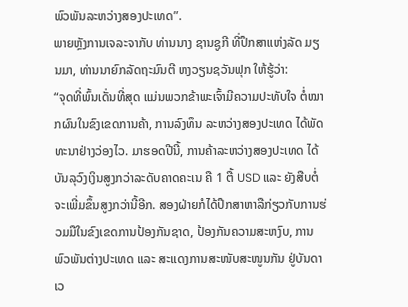ພົວພັນລະຫວ່າງສອງປະເທດ”.
ພາຍຫຼັງການເຈລະຈາກັບ ທ່ານນາງ ຊານຊູກີ ທີ່ປຶກສາແຫ່ງລັດ ມຽນມາ, ທ່ານນາຍົກລັດຖະມົນຕີ ຫງວຽນຊວັນຟຸກ ໃຫ້ຮູ້ວ່າ:
“ຈຸດທີ່ພົ້ນເດັ່ນທີ່ສຸດ ແມ່ນພວກຂ້າພະເຈົ້າມີຄວາມປະທັບໃຈ ຕໍ່ໝາກຜົນໃນຂົງເຂດການຄ້າ, ການລົງທຶນ ລະຫວ່າງສອງປະເທດ ໄດ້ພັດທະນາຢ່າງວ່ອງໄວ. ມາຮອດປີນີ້, ການຄ້າລະຫວ່າງສອງປະເທດ ໄດ້ບັນລຸວົງເງິນສູງກວ່າລະດັບຄາດຄະເນ ຄື 1 ຕື້ USD ແລະ ຍັງສືບຕໍ່ຈະເພີ່ມຂຶ້ນສູງກວ່ານີ້ອີກ. ສອງຝ່າຍກໍໄດ້ປຶກສາຫາລືກ່ຽວກັບການຮ່ວມມືໃນຂົງເຂດການປ້ອງກັນຊາດ, ປ້ອງກັນຄວາມສະຫງົບ, ການພົວພັນຕ່າງປະເທດ ແລະ ສະແດງການສະໜັບສະໜູນກັນ ຢູ່ບັນດາເວ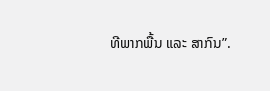ທີພາກພື້ນ ແລະ ສາກົນ”.